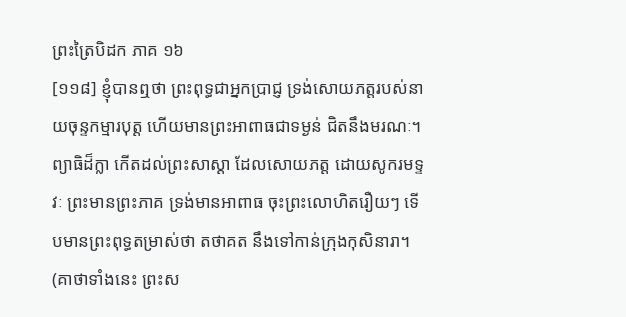ព្រះត្រៃបិដក ភាគ ១៦
[១១៨] ខ្ញុំបានឮថា ព្រះពុទ្ធជាអ្នកប្រាជ្ញ ទ្រង់សោយភត្តរបស់នាយចុន្ទកម្មារបុត្ត ហើយមានព្រះអាពាធជាទម្ងន់ ជិតនឹងមរណៈ។ ព្យាធិដ៏ក្លា កើតដល់ព្រះសាស្តា ដែលសោយភត្ត ដោយសូករមទ្ទវៈ ព្រះមានព្រះភាគ ទ្រង់មានអាពាធ ចុះព្រះលោហិតរឿយៗ ទើបមានព្រះពុទ្ធតម្រាស់ថា តថាគត នឹងទៅកាន់ក្រុងកុសិនារា។
(គាថាទាំងនេះ ព្រះស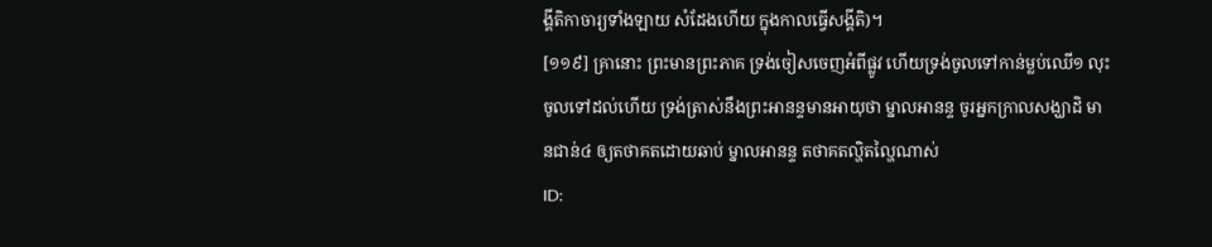ង្គីតិកាចារ្យទាំងឡាយ សំដែងហើយ ក្នុងកាលធ្វើសង្គីតិ)។
[១១៩] គ្រានោះ ព្រះមានព្រះភាគ ទ្រង់ចៀសចេញអំពីផ្លូវ ហើយទ្រង់ចូលទៅកាន់ម្លប់ឈើ១ លុះចូលទៅដល់ហើយ ទ្រង់ត្រាស់នឹងព្រះអានន្ទមានអាយុថា ម្នាលអានន្ទ ចូរអ្នកក្រាលសង្ឃាដិ មានជាន់៤ ឲ្យតថាគតដោយឆាប់ ម្នាលអានន្ទ តថាគតល្ហិតល្ហៃណាស់
ID: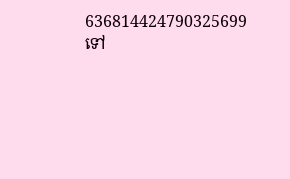636814424790325699
ទៅ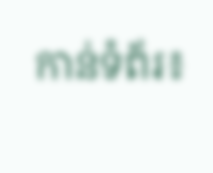កាន់ទំព័រ៖